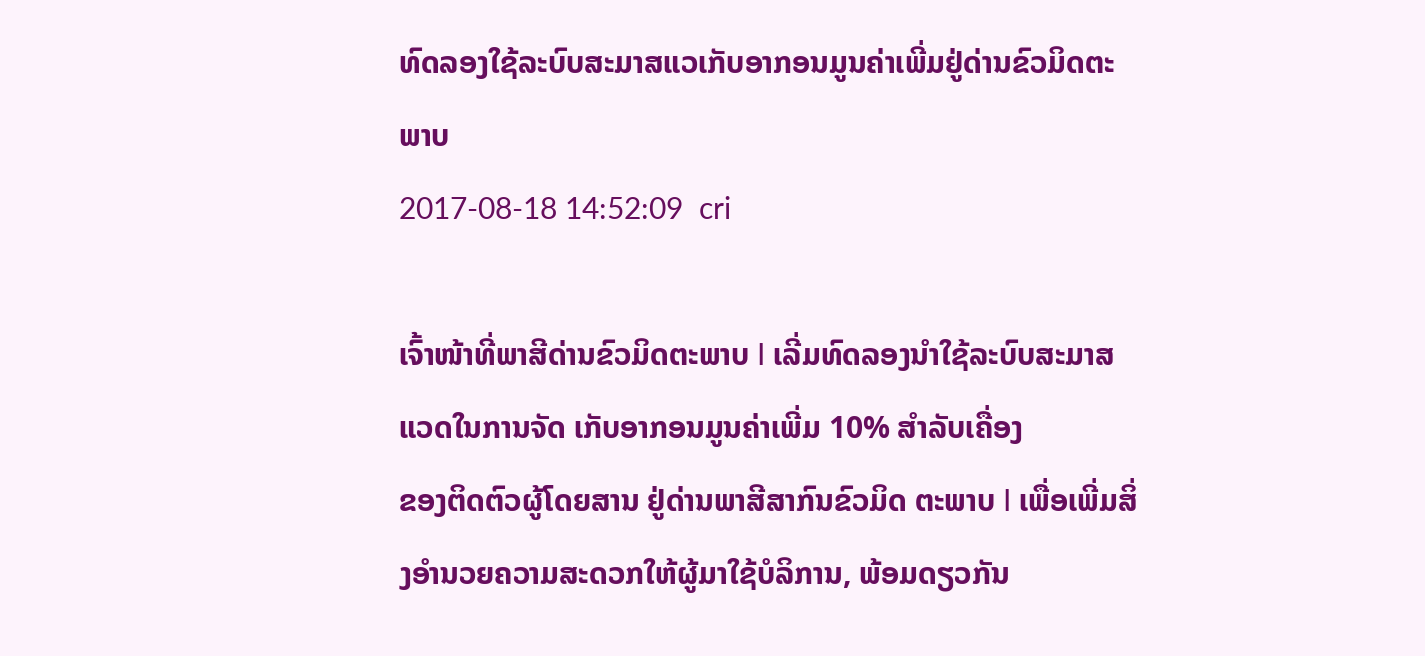ທົດລອງໃຊ້ລະບົບສະມາສແວເກັບອາກອນມູນຄ່າເພີ່ມຢູ່ດ່ານຂົວມິດຕະພາບ
2017-08-18 14:52:09  cri

ເຈົ້າໜ້າທີ່ພາສີດ່ານຂົວມິດຕະພາບ I ເລີ່ມທົດລອງນໍາໃຊ້ລະບົບສະມາສແວດໃນການຈັດ ເກັບອາກອນມູນຄ່າເພີ່ມ 10% ສໍາລັບເຄື່ອງ
ຂອງຕິດຕົວຜູ້ໂດຍສານ ຢູ່ດ່ານພາສີສາກົນຂົວມິດ ຕະພາບ I ເພື່ອເພີ່ມສິ່ງອໍານວຍຄວາມສະດວກໃຫ້ຜູ້ມາໃຊ້ບໍລິການ, ພ້ອມດຽວກັນ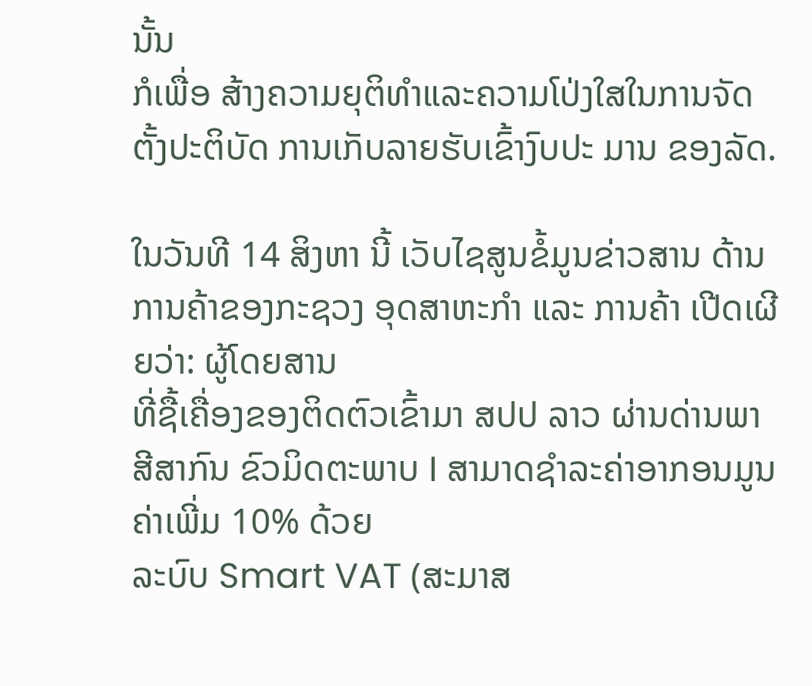ນັ້ນ
ກໍເພື່ອ ສ້າງຄວາມຍຸຕິທໍາແລະຄວາມໂປ່ງໃສໃນການຈັດຕັ້ງປະຕິບັດ ການເກັບລາຍຮັບເຂົ້າງົບປະ ມານ ຂອງລັດ.

ໃນວັນທີ 14 ສິງຫາ ນີ້ ເວັບໄຊສູນຂໍ້ມູນຂ່າວສານ ດ້ານການຄ້າຂອງກະຊວງ ອຸດສາຫະກໍາ ແລະ ການຄ້າ ເປີດເຜີຍວ່າ: ຜູ້ໂດຍສານ
ທີ່ຊື້ເຄື່ອງຂອງຕິດຕົວເຂົ້າມາ ສປປ ລາວ ຜ່ານດ່ານພາສີສາກົນ ຂົວມິດຕະພາບ I ສາມາດຊໍາລະຄ່າອາກອນມູນຄ່າເພີ່ມ 10% ດ້ວຍ
ລະບົບ Smart VAT (ສະມາສ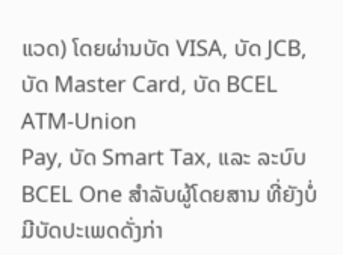ແວດ) ໂດຍຜ່ານບັດ VISA, ບັດ JCB, ບັດ Master Card, ບັດ BCEL ATM-Union
Pay, ບັດ Smart Tax, ແລະ ລະບົບ BCEL One ສໍາລັບຜູ້ໂດຍສານ ທີ່ຍັງບໍ່ມີບັດປະເພດດັ່ງກ່າ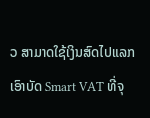ວ ສາມາດໃຊ້ເງິນສົດໄປແລກ
ເອົາບັດ Smart VAT ທີ່ຈຸ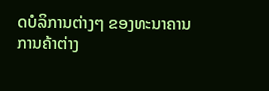ດບໍລິການຕ່າງໆ ຂອງທະນາຄານການຄ້າຕ່າງ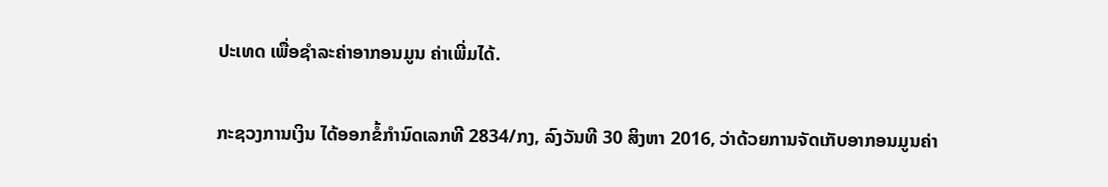ປະເທດ ເພື່ອຊໍາລະຄ່າອາກອນມູນ ຄ່າເພີ່ມໄດ້.

ກະຊວງການເງິນ ໄດ້ອອກຂໍ້ກໍານົດເລກທີ 2834/ກງ, ລົງວັນທີ 30 ສິງຫາ 2016, ວ່າດ້ວຍການຈັດເກັບອາກອນມູນຄ່າ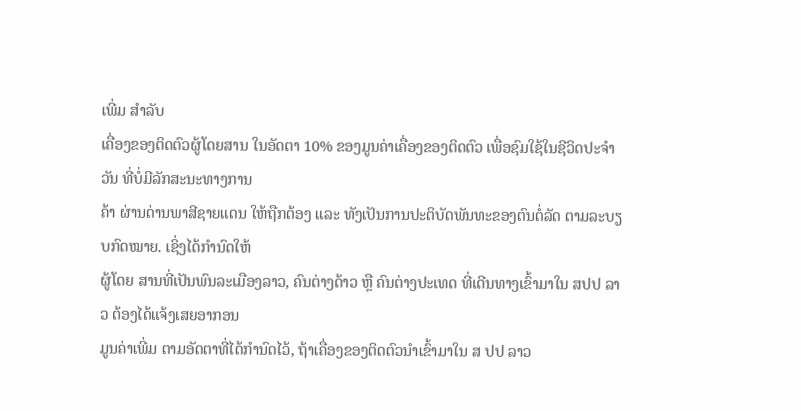ເພີ່ມ ສໍາລັບ
ເຄື່ອງຂອງຕິດຕົວຜູ້ໂດຍສານ ໃນອັດຕາ 10% ຂອງມູນຄ່າເຄື່ອງຂອງຕິດຕົວ ເພື່ອຊົມໃຊ້ໃນຊີວິດປະຈໍາວັນ ທີ່ບໍ່ມີລັກສະນະທາງການ
ຄ້າ ຜ່ານດ່ານພາສີຊາຍແດນ ໃຫ້ຖືກຕ້ອງ ແລະ ທັງເປັນການປະຕິບັດພັນທະຂອງຕົນຕໍ່ລັດ ຕາມລະບຽບກົດໝາຍ. ເຊິ່ງໄດ້ກໍານົດໃຫ້
ຜູ້ໂດຍ ສານທີ່ເປັນພົນລະເມືອງລາວ, ຄົນຕ່າງດ້າວ ຫຼື ຄົນຕ່າງປະເທດ ທີ່ເດີນທາງເຂົ້າມາໃນ ສປປ ລາວ ຕ້ອງໄດ້ແຈ້ງເສຍອາກອນ
ມູນຄ່າເພີ່ມ ຕາມອັດຕາທີ່ໄດ້ກໍານົດໄວ້, ຖ້າເຄື່ອງຂອງຕິດຕົວນໍາເຂົ້າມາໃນ ສ ປປ ລາວ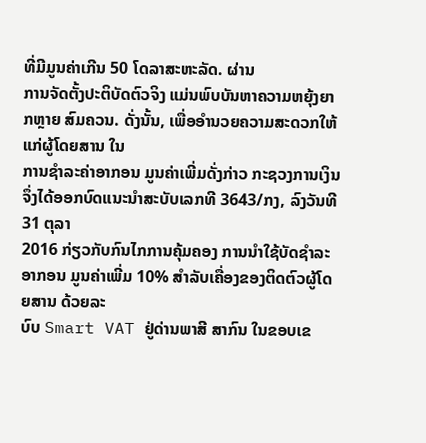ທີ່ມີມູນຄ່າເກີນ 50 ໂດລາສະຫະລັດ. ຜ່ານ
ການຈັດຕັ້ງປະຕິບັດຕົວຈິງ ແມ່ນພົບບັນຫາຄວາມຫຍຸ້ງຍາກຫຼາຍ ສົມຄວນ. ດັ່ງນັ້ນ, ເພື່ອອໍານວຍຄວາມສະດວກໃຫ້ແກ່ຜູ້ໂດຍສານ ໃນ
ການຊໍາລະຄ່າອາກອນ ມູນຄ່າເພີ່ມດັ່ງກ່າວ ກະຊວງການເງິນ ຈຶ່ງໄດ້ອອກບົດແນະນໍາສະບັບເລກທີ 3643/ກງ, ລົງວັນທີ 31 ຕຸລາ
2016 ກ່ຽວກັບກົນໄກການຄຸ້ມຄອງ ການນໍາໃຊ້ບັດຊໍາລະອາກອນ ມູນຄ່າເພີ່ມ 10% ສໍາລັບເຄື່ອງຂອງຕິດຕົວຜູ້ໂດຍສານ ດ້ວຍລະ
ບົບ Smart VAT ຢູ່ດ່ານພາສີ ສາກົນ ໃນຂອບເຂ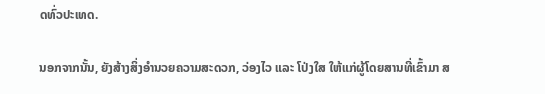ດທົ່ວປະເທດ.

ນອກຈາກນັ້ນ, ຍັງສ້າງສິ່ງອໍານວຍຄວາມສະດວກ, ວ່ອງໄວ ແລະ ໂປ່ງໃສ ໃຫ້ແກ່ຜູ້ໂດຍສານທີ່ເຂົ້າມາ ສ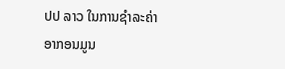ປປ ລາວ ໃນການຊໍາລະຄ່າ
ອາກອນມູນ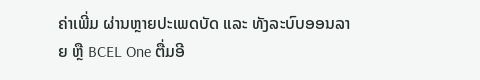ຄ່າເພີ່ມ ຜ່ານຫຼາຍປະເພດບັດ ແລະ ທັງລະບົບອອນລາຍ ຫຼື BCEL One ຕື່ມອີ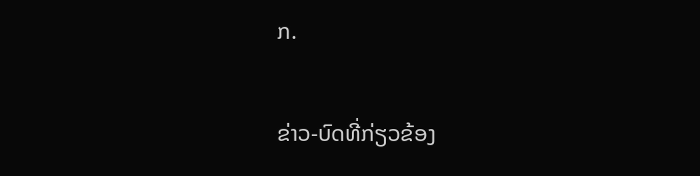ກ.

ຂ່າວ-ບົດທີ່ກ່ຽວຂ້ອງ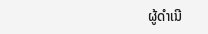ຜູ້ດຳເນີ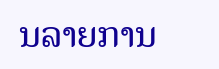ນລາຍການ